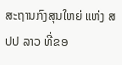ສະຖານກົງສຸນໃຫຍ່ ແຫ່ງ ສປປ ລາວ ທີ່ຂອ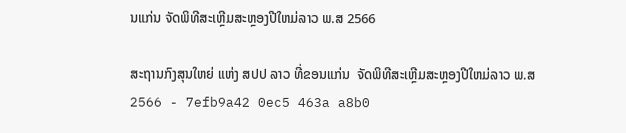ນແກ່ນ ຈັດພິທີສະເຫຼີມສະຫຼອງປີໃຫມ່ລາວ ພ.ສ 2566

ສະຖານກົງສຸນໃຫຍ່ ແຫ່ງ ສປປ ລາວ ທີ່ຂອນແກ່ນ  ຈັດພິທີສະເຫຼີມສະຫຼອງປີໃຫມ່ລາວ ພ.ສ 2566 - 7efb9a42 0ec5 463a a8b0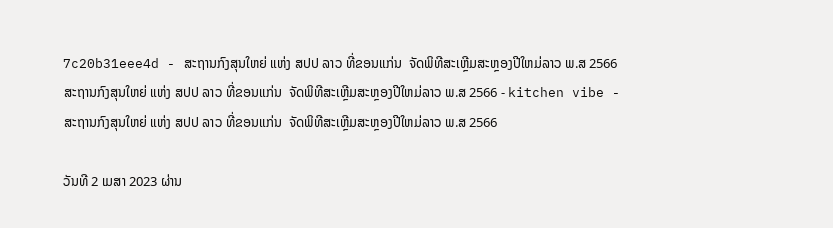7c20b31eee4d - ສະຖານກົງສຸນໃຫຍ່ ແຫ່ງ ສປປ ລາວ ທີ່ຂອນແກ່ນ  ຈັດພິທີສະເຫຼີມສະຫຼອງປີໃຫມ່ລາວ ພ.ສ 2566
ສະຖານກົງສຸນໃຫຍ່ ແຫ່ງ ສປປ ລາວ ທີ່ຂອນແກ່ນ  ຈັດພິທີສະເຫຼີມສະຫຼອງປີໃຫມ່ລາວ ພ.ສ 2566 - kitchen vibe - ສະຖານກົງສຸນໃຫຍ່ ແຫ່ງ ສປປ ລາວ ທີ່ຂອນແກ່ນ  ຈັດພິທີສະເຫຼີມສະຫຼອງປີໃຫມ່ລາວ ພ.ສ 2566

ວັນທີ 2 ເມສາ 2023 ຜ່ານ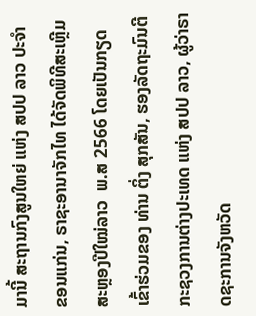ມານີ້ ສະຖານກົງສູນໃຫຍ່ ແຫ່ງ ສປປ ລາວ ປະຈໍາ ຂອນແກ່ນ, ຣາຊະອານາຈັກໄທ ໄດ້ຈັດພິທີສະເຫຼີມສະຫຼອງປີໃໝ່ລາວ  ພ.ສ 2566 ໂດຍເປັນກຽດເຂົ້າຮ່ວມຂອງ ທ່ານ ຕິ່ງ ສຸກສັນ, ຮອງລັດຖະມົນຕີກະຊວງການຕ່າງປະເທດ ແຫ່ງ ສປປ ລາວ, ຜູ້ວ່າຣາດຊະການຈັງຫວັດ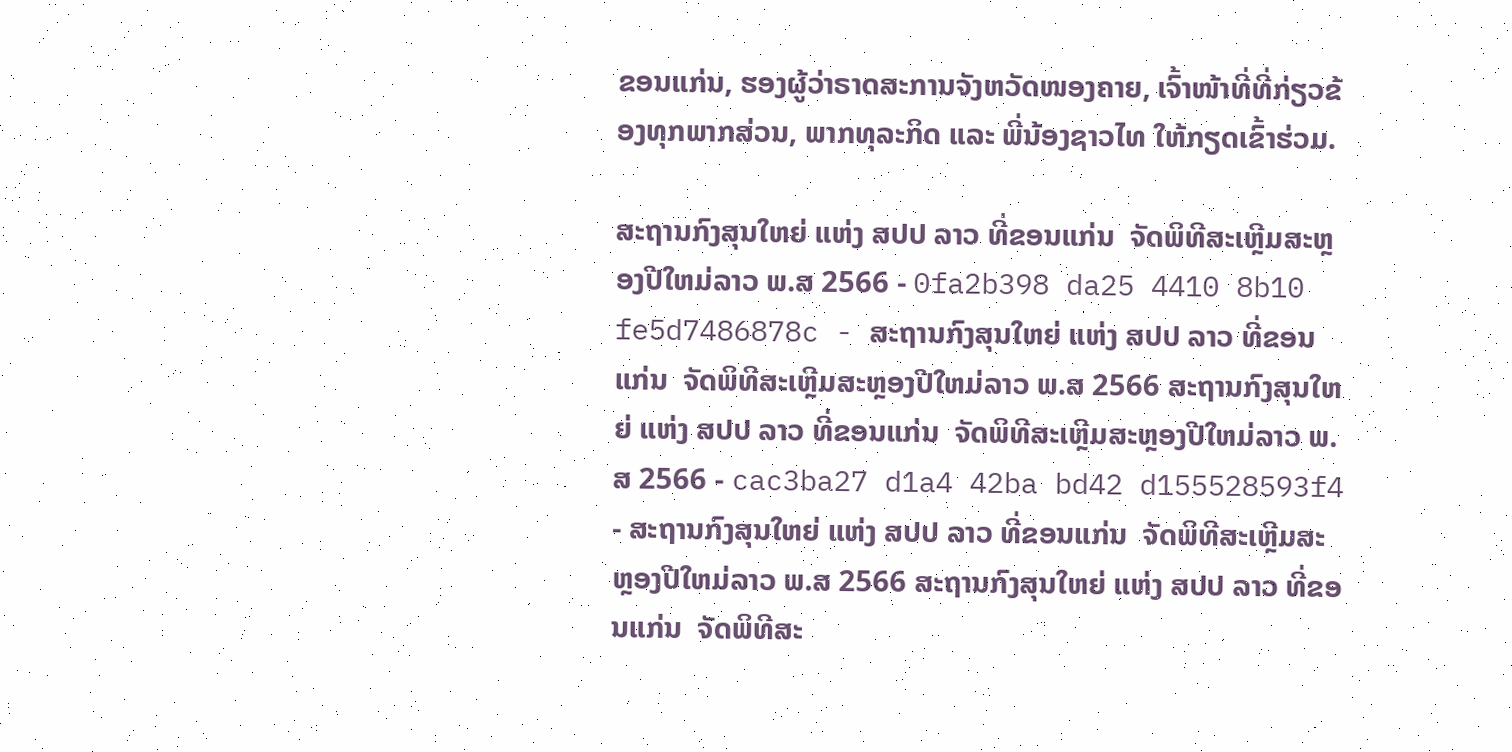ຂອນແກ່ນ, ຮອງຜູ້ວ່າຣາດສະການຈັງຫວັດໜອງຄາຍ, ເຈົ້າໜ້າທີ່ທີ່ກ່ຽວຂ້ອງທຸກພາກສ່ວນ, ພາກທຸລະກິດ ແລະ ພີ່ນ້ອງຊາວໄທ ໃຫ້ກຽດເຂົ້າຮ່ວມ.

ສະຖານກົງສຸນໃຫຍ່ ແຫ່ງ ສປປ ລາວ ທີ່ຂອນແກ່ນ  ຈັດພິທີສະເຫຼີມສະຫຼອງປີໃຫມ່ລາວ ພ.ສ 2566 - 0fa2b398 da25 4410 8b10 fe5d7486878c - ສະຖານກົງສຸນໃຫຍ່ ແຫ່ງ ສປປ ລາວ ທີ່ຂອນແກ່ນ  ຈັດພິທີສະເຫຼີມສະຫຼອງປີໃຫມ່ລາວ ພ.ສ 2566 ສະຖານກົງສຸນໃຫຍ່ ແຫ່ງ ສປປ ລາວ ທີ່ຂອນແກ່ນ  ຈັດພິທີສະເຫຼີມສະຫຼອງປີໃຫມ່ລາວ ພ.ສ 2566 - cac3ba27 d1a4 42ba bd42 d155528593f4 - ສະຖານກົງສຸນໃຫຍ່ ແຫ່ງ ສປປ ລາວ ທີ່ຂອນແກ່ນ  ຈັດພິທີສະເຫຼີມສະຫຼອງປີໃຫມ່ລາວ ພ.ສ 2566 ສະຖານກົງສຸນໃຫຍ່ ແຫ່ງ ສປປ ລາວ ທີ່ຂອນແກ່ນ  ຈັດພິທີສະ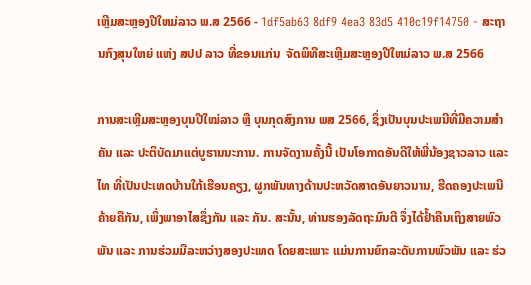ເຫຼີມສະຫຼອງປີໃຫມ່ລາວ ພ.ສ 2566 - 1df5ab63 8df9 4ea3 83d5 410c19f14750 - ສະຖານກົງສຸນໃຫຍ່ ແຫ່ງ ສປປ ລາວ ທີ່ຂອນແກ່ນ  ຈັດພິທີສະເຫຼີມສະຫຼອງປີໃຫມ່ລາວ ພ.ສ 2566

ການສະເຫຼີມສະຫຼອງບຸນປີໃໝ່ລາວ ຫຼື ບຸນກຸດສົງການ ພສ 2566, ຊຶ່ງເປັນບຸນປະເພນີທີ່ມີຄວາມສໍາຄັນ ແລະ ປະຕິບັດມາແຕ່ບູຮານນະການ. ການຈັດງານຄັ້ງນີ້ ເປັນໂອກາດອັນດີໃຫ້ພີ່ນ້ອງຊາວລາວ ແລະ ໄທ ທີ່ເປັນປະເທດບ້ານໃກ້ເຮືອນຄຽງ, ຜູກພັນທາງດ້ານປະຫວັດສາດອັນຍາວນານ, ຮີດຄອງປະເພນີຄ້າຍຄືກັນ, ເພິ່ງພາອາໄສຊຶ່ງກັນ ແລະ ກັນ. ສະນັ້ນ, ທ່ານຮອງລັດຖະມົນຕີ ຈຶ່ງໄດ້ຢໍ້າຄືນເຖິງສາຍພົວພັນ ແລະ ການຮ່ວມມືລະຫວ່າງສອງປະເທດ ໂດຍສະເພາະ ແມ່ນການຍົກລະດັບການພົວພັນ ແລະ ຮ່ວ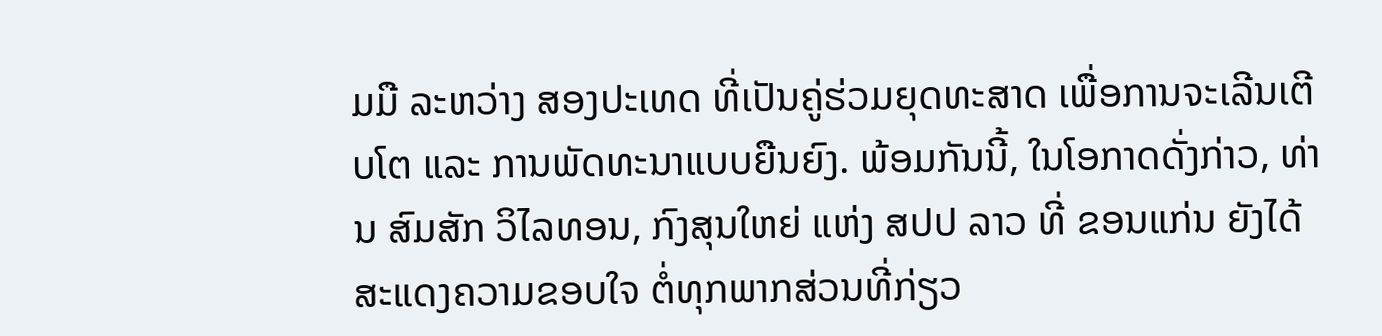ມມື ລະຫວ່າງ ສອງປະເທດ ທີ່ເປັນຄູ່ຮ່ວມຍຸດທະສາດ ເພື່ອການຈະເລີນເຕີບໂຕ ແລະ ການພັດທະນາແບບຍືນຍົງ. ພ້ອມກັນນີ້, ໃນໂອກາດດັ່ງກ່າວ, ທ່ານ ສົມສັກ ວິໄລທອນ, ກົງສຸນໃຫຍ່ ແຫ່ງ ສປປ ລາວ ທີ່ ຂອນແກ່ນ ຍັງໄດ້ສະແດງຄວາມຂອບໃຈ ຕໍ່ທຸກພາກສ່ວນທີ່ກ່ຽວ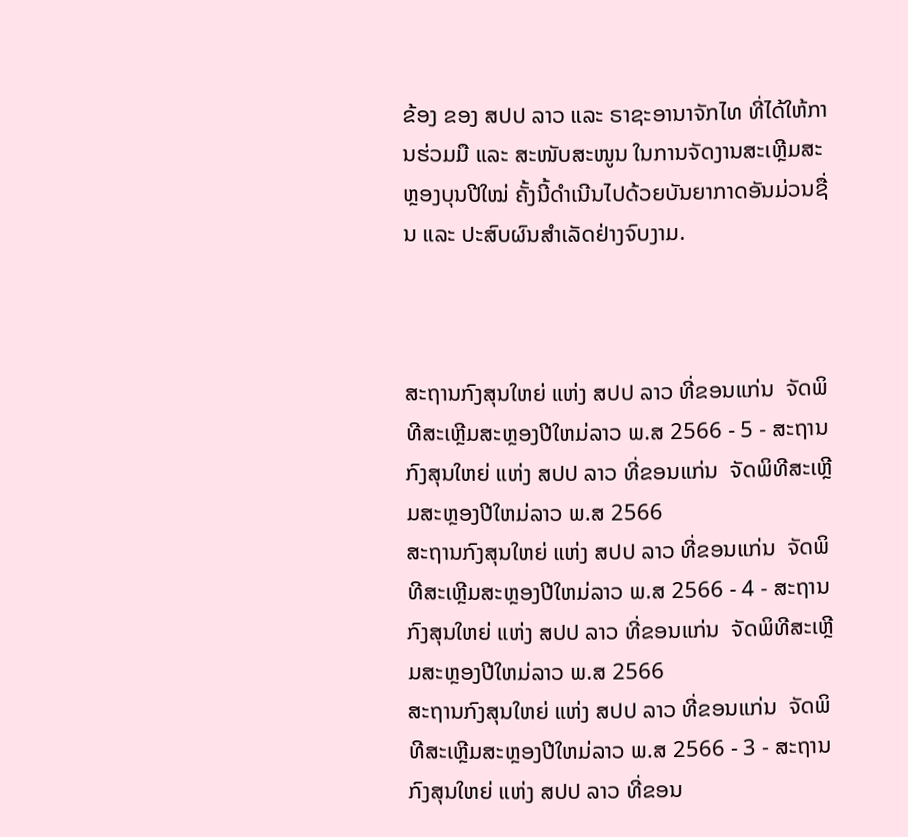ຂ້ອງ ຂອງ ສປປ ລາວ ແລະ ຣາຊະອານາຈັກໄທ ທີ່ໄດ້ໃຫ້ການຮ່ວມມື ແລະ ສະໜັບສະໜູນ ໃນການຈັດງານສະເຫຼີມສະຫຼອງບຸນປີໃໝ່ ຄັ້ງນີ້ດໍາເນີນໄປດ້ວຍບັນຍາກາດອັນມ່ວນຊື່ນ ແລະ ປະສົບຜົນສໍາເລັດຢ່າງຈົບງາມ.



ສະຖານກົງສຸນໃຫຍ່ ແຫ່ງ ສປປ ລາວ ທີ່ຂອນແກ່ນ  ຈັດພິທີສະເຫຼີມສະຫຼອງປີໃຫມ່ລາວ ພ.ສ 2566 - 5 - ສະຖານກົງສຸນໃຫຍ່ ແຫ່ງ ສປປ ລາວ ທີ່ຂອນແກ່ນ  ຈັດພິທີສະເຫຼີມສະຫຼອງປີໃຫມ່ລາວ ພ.ສ 2566
ສະຖານກົງສຸນໃຫຍ່ ແຫ່ງ ສປປ ລາວ ທີ່ຂອນແກ່ນ  ຈັດພິທີສະເຫຼີມສະຫຼອງປີໃຫມ່ລາວ ພ.ສ 2566 - 4 - ສະຖານກົງສຸນໃຫຍ່ ແຫ່ງ ສປປ ລາວ ທີ່ຂອນແກ່ນ  ຈັດພິທີສະເຫຼີມສະຫຼອງປີໃຫມ່ລາວ ພ.ສ 2566
ສະຖານກົງສຸນໃຫຍ່ ແຫ່ງ ສປປ ລາວ ທີ່ຂອນແກ່ນ  ຈັດພິທີສະເຫຼີມສະຫຼອງປີໃຫມ່ລາວ ພ.ສ 2566 - 3 - ສະຖານກົງສຸນໃຫຍ່ ແຫ່ງ ສປປ ລາວ ທີ່ຂອນ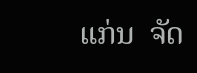ແກ່ນ  ຈັດ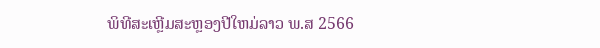ພິທີສະເຫຼີມສະຫຼອງປີໃຫມ່ລາວ ພ.ສ 2566